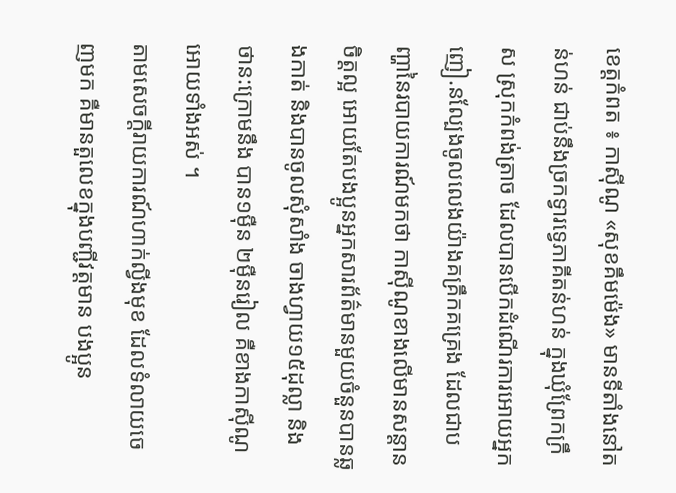ខេត្តកំពត ៖ កាស៊ីណូ «សុខគឹមម៉េង» មានទីតាំងនៅតន់ហន់ ជាប់នឹងច្រកទ្វារទ្វេភាគីតន់ហន់ ក្នុងឃុំព្រែកក្រឹស ស្រុកកំពង់ត្រាច ដែលបានបើកដំណើរការអោយអ្នកញៀ.នល្បែងចូលលេងយ៉ាងគគ្រឹកគគ្រេង ដែលជាបញ្ហានៃរបាយការណ៍មកថា កាស៊ីណូខាងលើមានសន្តានចិត្តល្អ អោយតែបងប្អូនអ្នកសារព័ត៌មានមួយចំនួនបានឆ្លងកាត់ និងបានចូលសុំសាំង ចាងហ្វាយ១៥ដុល្លា និង ថាន:ក្រោមនឹង បាន១ម៉ឺន ២ម៉ឺនរៀល គឺខាងកាស៊ីណូ អោយទាំងអស់ ។
តាមសេចក្តីរាយការណ៍ហាក់ល្វីងមុខ ដែលទំលាយចេញមក គឺមានតួលេខក្នុងបញ្ជីវត្តមាន បងប្អូន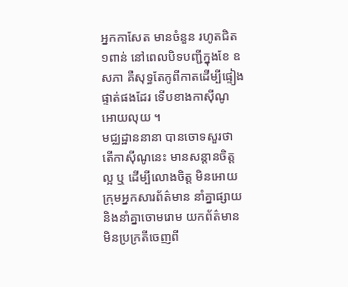អ្នកកាសែត មានចំនួន រហូតជិត១ពាន់ នៅពេលបិទបញ្ជីក្នុងខែ ឧសភា គឺសុទ្ធតែកូពីកាតដើម្បីផ្ទៀងផ្ទាត់ផងដែរ ទើបខាងកាស៊ីណូ អោយលុយ ។
មជ្ឈដ្ឋាននានា បានចោទសួរថា តើកាស៊ីណូនេះ មានសន្តានចិត្តល្អ ឬ ដើម្បីលោងចិត្ត មិនអោយក្រុមអ្នកសារព័ត៌មាន នាំគ្នាផ្សាយ និងនាំគ្នាចោមរោម យកព័ត៌មាន មិនប្រក្រតីចេញពី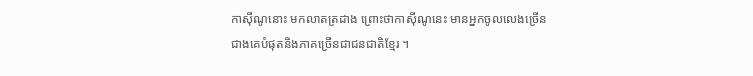កាស៊ីណូនោះ មកលាតត្រដាង ព្រោះថាកាស៊ីណូនេះ មានអ្នកចូលលេងច្រើនជាងគេបំផុតនិងភាគច្រើនជាជនជាតិខ្មែរ ។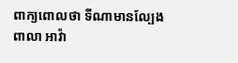ពាក្យពោលថា ទីណាមានល្បែងពាលា អាវ៉ា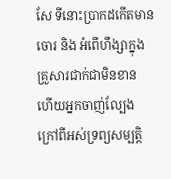សែ ទីនោះប្រាកដកើតមានចោរ និង អំពើហឹង្សាក្នុងគ្រួសារជាក់ជាមិនខាន ហើយអ្នកចាញ់ល្បែង ក្រៅពីអស់ទ្រព្យសម្បត្តិ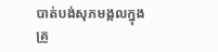បាត់បង់សុភមង្កលក្នុងគ្រួ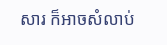សារ ក៏អាចសំលាប់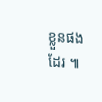ខ្លួនផងដែរ ៕